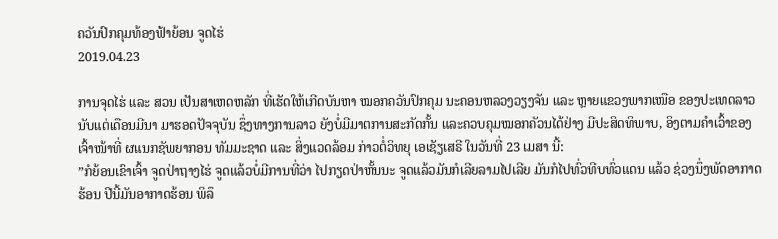ຄວັນປົກຄຸມທ້ອງຟ້າຍ້ອນ ຈູດໄຮ່
2019.04.23

ການຈຸດໄຮ່ ແລະ ສວນ ເປັນສາເຫດຫລັກ ທີ່ເຮັດໃຫ້ເກີດບັນຫາ ໝອກຄວັນປົກຄຸມ ນະຄອນຫລວງວຽງຈັນ ແລະ ຫຼາຍແຂວງພາກເໜືອ ຂອງປະເທດລາວ ນັບແຕ່ເດືອນມີນາ ມາຮອດປັຈຈຸບັນ ຊຶ່ງທາງການລາວ ຍັງບໍ່ມີມາຕການສະກັດກັ້ນ ແລະຄວບຄຸມໝອກຄັວນໄດ້ຢ່າງ ມີປະສິດທິພາບ, ອິງຕາມຄໍາເວົ້າຂອງເຈົ້າໜ້າທີ່ ຜແນກຊັພຍາກອນ ທັມມະຊາດ ແລະ ສິ່ງແວດລ້ອມ ກ່າວຕໍ່ວິທຍຸ ເອເຊັຽເສຣີ ໃນວັນທີ່ 23 ເມສາ ນີ້:
”ກໍຍ້ອນເຂົາເຈົ້າ ຈູດປ່າຖາງໄຮ່ ຈູດແລ້ວບໍ່ມີການທີ່ວ່າ ໄປກຽດປ່າຫັ້ນນະ ຈູດແລ້ວມັນກໍເລີຍລາມໄປເລີຍ ມັນກໍໄປທົ່ວທີບທົ່ວແດນ ແລ້ວ ຊ່ວງນຶ່ງພັດອາກາດຮ້ອນ ປີນີ້ມັນອາກາດຮ້ອນ ພິລຶ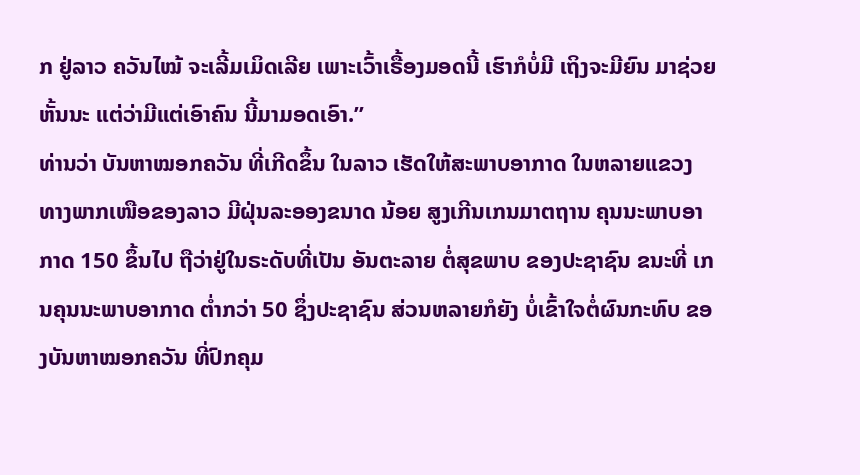ກ ຢູ່ລາວ ຄວັນໄໝ້ ຈະເລີ້ມເມິດເລີຍ ເພາະເວົ້າເຣື້ອງມອດນີ້ ເຮົາກໍບໍ່ມີ ເຖິງຈະມີຍົນ ມາຊ່ວຍຫັ້ນນະ ແຕ່ວ່າມີແຕ່ເອົາຄົນ ນີ້ມາມອດເອົາ.”
ທ່ານວ່າ ບັນຫາໝອກຄວັນ ທີ່ເກີດຂຶ້ນ ໃນລາວ ເຮັດໃຫ້ສະພາບອາກາດ ໃນຫລາຍແຂວງ ທາງພາກເໜືອຂອງລາວ ມີຝຸ່ນລະອອງຂນາດ ນ້ອຍ ສູງເກີນເກນມາຕຖານ ຄຸນນະພາບອາກາດ 150 ຂຶ້ນໄປ ຖືວ່າຢູ່ໃນຣະດັບທີ່ເປັນ ອັນຕະລາຍ ຕໍ່ສຸຂພາບ ຂອງປະຊາຊົນ ຂນະທີ່ ເກນຄຸນນະພາບອາກາດ ຕໍ່າກວ່າ 50 ຊຶ່ງປະຊາຊົນ ສ່ວນຫລາຍກໍຍັງ ບໍ່ເຂົ້າໃຈຕໍ່ຜົນກະທົບ ຂອງບັນຫາໝອກຄວັນ ທີ່ປົກຄຸມ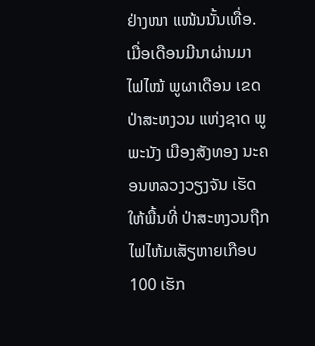ຢ່າງໜາ ແໜ້ນນັ້ນເທື່ອ.
ເມື່ອເດືອນມີນາຜ່ານມາ ໄຟໄໝ້ ພູຜາເດືອນ ເຂດປ່າສະຫງວນ ແຫ່ງຊາດ ພູພະນັງ ເມືອງສັງທອງ ນະຄອນຫລວງວຽງຈັນ ເຮັດໃຫ້ພື້ນທີ່ ປ່າສະຫງວນຖືກໄຟໄຫ້ມເສັຽຫາຍເກືອບ 100 ເຮັກ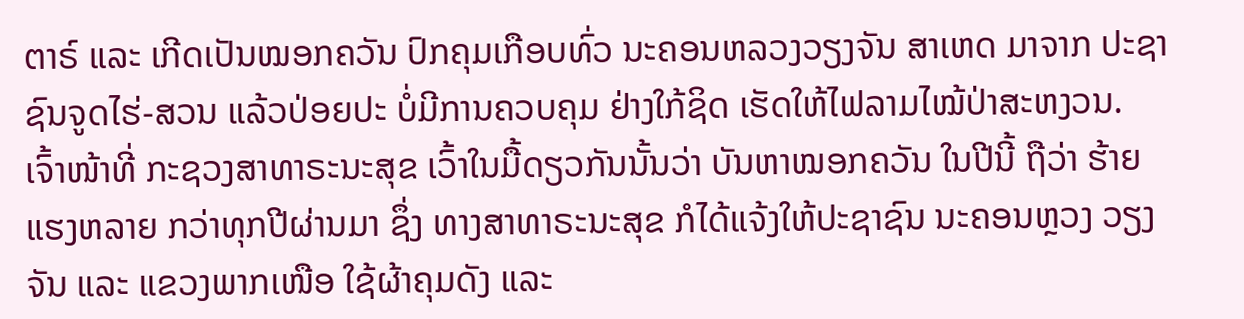ຕາຣ໌ ແລະ ເກີດເປັນໝອກຄວັນ ປົກຄຸມເກືອບທົ່ວ ນະຄອນຫລວງວຽງຈັນ ສາເຫດ ມາຈາກ ປະຊາຊົນຈູດໄຮ່-ສວນ ແລ້ວປ່ອຍປະ ບໍ່ມີການຄວບຄຸມ ຢ່າງໃກ້ຊິດ ເຮັດໃຫ້ໄຟລາມໄໝ້ປ່າສະຫງວນ.
ເຈົ້າໜ້າທີ່ ກະຊວງສາທາຣະນະສຸຂ ເວົ້າໃນມື້ດຽວກັນນັ້ນວ່າ ບັນຫາໝອກຄວັນ ໃນປີນີ້ ຖືວ່າ ຮ້າຍແຮງຫລາຍ ກວ່າທຸກປີຜ່ານມາ ຊຶ່ງ ທາງສາທາຣະນະສຸຂ ກໍໄດ້ແຈ້ງໃຫ້ປະຊາຊົນ ນະຄອນຫຼວງ ວຽງຈັນ ແລະ ແຂວງພາກເໜືອ ໃຊ້ຜ້າຄຸມດັງ ແລະ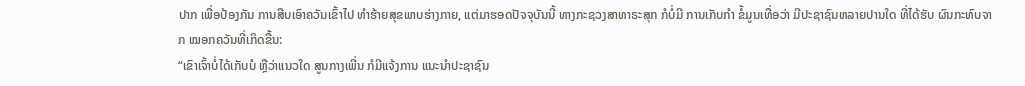ປາກ ເພື່ອປ້ອງກັນ ການສືບເອົາຄວັນເຂົ້າໄປ ທໍາຮ້າຍສຸຂພາບຮ່າງກາຍ, ແຕ່ມາຮອດປັຈຈຸບັນນີ້ ທາງກະຊວງສາທາຣະສຸກ ກໍບໍ່ມີ ການເກັບກໍາ ຂໍ້ມູນເທື່ອວ່າ ມີປະຊາຊົນຫລາຍປານໃດ ທີ່ໄດ້ຮັບ ຜົນກະທົບຈາກ ໝອກຄວັນທີ່ເກິດຂື້ນ:
“ເຂົາເຈົ້າບໍ່ໄດ້ເກັບບໍ ຫຼືວ່າແນວໃດ ສູນກາງເພີ່ນ ກໍມີແຈ້ງການ ແນະນໍາປະຊາຊົນ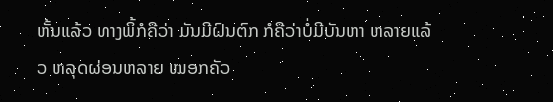ຫັ້ນແລ້ວ ທາງພິ້ກໍຄືວ່າ ມັນມີຝົນຕົກ ກໍຄືວ່າບໍ່ມີບັນຫາ ຫລາຍແລ້ວ ຫລຸດຜ່ອນຫລາຍ ໝອກຄັວ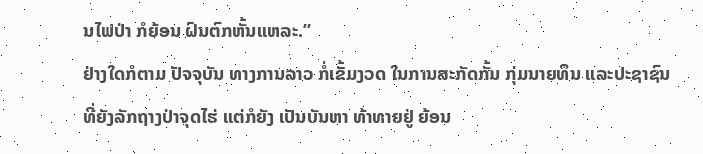ນໄຟປ່າ ກໍຍ້ອນ ຝົນຕົກຫັ້ນແຫລະ.”
ຢ່າງໃດກໍຕາມ ປັຈຈຸບັນ ທາງການລາວ ກໍ່ເຂັ້ມງວດ ໃນການສະກັດກັ້ນ ກຸ່ມນາຍທຶນ ແລະປະຊາຊົນ ທີ່ຍັງລັກຖາງປ່າຈຸດໄຮ່ ແຕ່ກໍຍັງ ເປັນບັນຫາ ທ້າທາຍຢູ່ ຍ້ອນ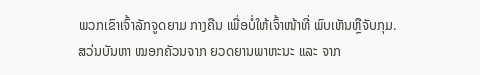ພວກເຂົາເຈົ້າລັກຈູດຍາມ ກາງຄືນ ເພື່ອບໍ່ໃຫ້ເຈົ້າໜ້າທີ່ ພົບເຫັນຫຼືຈັບກຸມ.
ສວ່ນບັນຫາ ໝອກຄັວນຈາກ ຍວດຍານພາຫະນະ ແລະ ຈາກ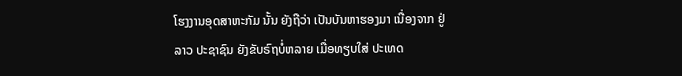ໂຮງງານອຸດສາຫະກັມ ນັ້ນ ຍັງຖືວ່າ ເປັນບັນຫາຮອງມາ ເນື່ອງຈາກ ຢູ່ລາວ ປະຊາຊົນ ຍັງຂັບຣົຖບໍ່ຫລາຍ ເມື່ອທຽບໃສ່ ປະເທດ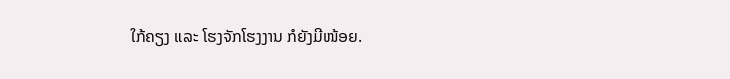ໃກ້ຄຽງ ແລະ ໂຮງຈັກໂຮງງານ ກໍຍັງມີໜ້ອຍ.